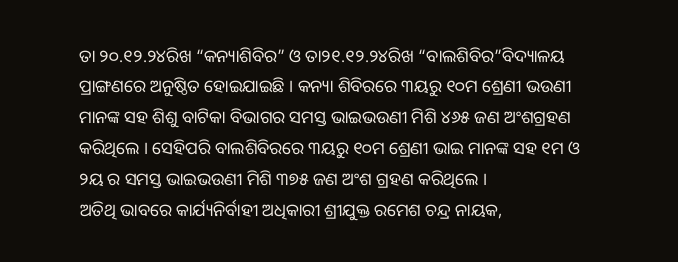ତା ୨୦.୧୨.୨୪ରିଖ “କନ୍ୟାଶିବିର” ଓ ତା୨୧.୧୨.୨୪ରିଖ “ବାଲଶିବିର”ବିଦ୍ୟାଳୟ ପ୍ରାଙ୍ଗଣରେ ଅନୁଷ୍ଠିତ ହୋଇଯାଇଛି । କନ୍ୟା ଶିବିରରେ ୩ୟରୁ ୧୦ମ ଶ୍ରେଣୀ ଭଉଣୀ ମାନଙ୍କ ସହ ଶିଶୁ ବାଟିକା ବିଭାଗର ସମସ୍ତ ଭାଇଭଉଣୀ ମିଶି ୪୬୫ ଜଣ ଅଂଶଗ୍ରହଣ କରିଥିଲେ । ସେହିପରି ବାଲଶିବିରରେ ୩ୟରୁ ୧୦ମ ଶ୍ରେଣୀ ଭାଇ ମାନଙ୍କ ସହ ୧ମ ଓ ୨ୟ ର ସମସ୍ତ ଭାଇଭଉଣୀ ମିଶି ୩୭୫ ଜଣ ଅଂଶ ଗ୍ରହଣ କରିଥିଲେ ।
ଅତିଥି ଭାବରେ କାର୍ଯ୍ୟନିର୍ବାହୀ ଅଧିକାରୀ ଶ୍ରୀଯୁକ୍ତ ରମେଶ ଚନ୍ଦ୍ର ନାୟକ,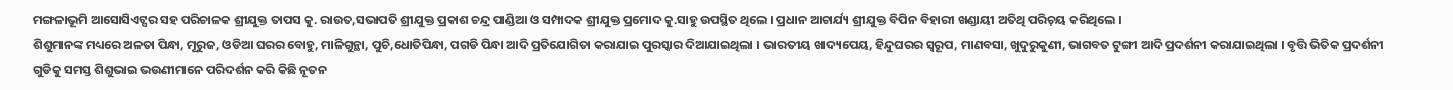ମଙ୍ଗଳାଭୂମି ଆସୋସିଏଟ୍ସର ସହ ପରିଚାଳକ ଶ୍ରୀଯୁକ୍ତ ତାପସ କୁ. ରାଉତ,ସଭାପତି ଶ୍ରୀଯୁକ୍ତ ପ୍ରକାଶ ଚନ୍ଦ୍ର ପାଣ୍ଡିଆ ଓ ସମ୍ପାଦକ ଶ୍ରୀଯୁକ୍ତ ପ୍ରମୋଦ କୁ.ସାହୁ ଉପସ୍ଥିତ ଥିଲେ । ପ୍ରଧାନ ଆଚାର୍ଯ୍ୟ ଶ୍ରୀଯୁକ୍ତ ବିପିନ ବିହାରୀ ଖଣ୍ଡାୟୀ ଅତିଥି ପରିଚ଼ୟ କରିଥିଲେ ।
ଶିଶୁମାନଙ୍କ ମଧ୍ୟରେ ଅଳତା ପିନ୍ଧା, ମୂରୁଜ, ଓଡିଆ ଘରର ବୋହୁ, ମାଳିଗୁନ୍ଥା, ପୁଚି,ଧୋତିପିନ୍ଧା, ପଗଡି ପିନ୍ଧା ଆଦି ପ୍ରତିଯୋଗିତା କରାଯାଇ ପୁରସ୍କାର ଦିଆଯାଇଥିଲା । ଭାରତୀୟ ଖାଦ୍ୟପେୟ, ହିନ୍ଦୁଘରର ସ୍ୱରୂପ, ମାଣବସା, ଖୁଦୁରୁକୁଣୀ, ଭାଗବତ ଟୁଙ୍ଗୀ ଆଦି ପ୍ରଦର୍ଶନୀ କରାଯାଇଥିଲା । ବୃତ୍ତି ଭିତିକ ପ୍ରଦର୍ଶନୀ ଗୁଡିକୁ ସମସ୍ତ ଶିଶୁଭାଇ ଭଉଣୀମାନେ ପରିଦର୍ଶନ କରି କିଛି ନୂତନ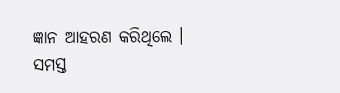ଜ୍ଞାନ ଆହରଣ କରିଥିଲେ । ସମସ୍ତ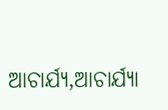ଆଚାର୍ଯ୍ୟ,ଆଚାର୍ଯ୍ୟା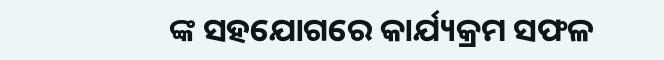ଙ୍କ ସହଯୋଗରେ କାର୍ଯ୍ୟକ୍ରମ ସଫଳ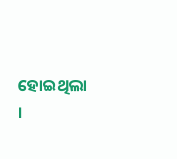ହୋଇଥିଲା ।